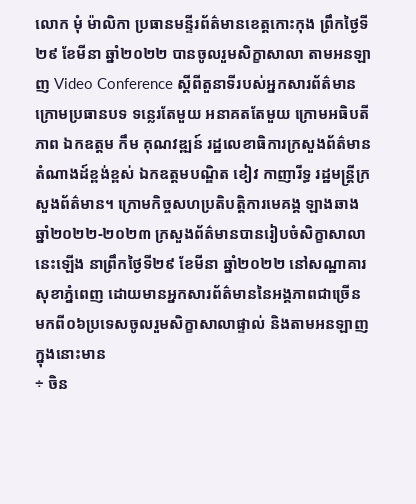លោក មុំ ម៉ាលិកា ប្រធានមន្ទីរព័ត៌មានខេត្តកោះកុង ព្រឹកថ្ងៃទី២៩ ខែមីនា ឆ្នាំ២០២២ បានចូលរួមសិក្ខាសាលា តាមអនឡាញ Video Conference ស្តីពីតួនាទីរបស់អ្នកសារព័ត៌មាន ក្រោមប្រធានបទ ទន្លេរតែមួយ អនាគតតែមួយ ក្រោមអធិបតីភាព ឯកឧត្តម កឹម គុណវឌ្ឍន៍ រដ្ឋលេខាធិការក្រសួងព័ត៌មាន តំណាងដ៍ខ្ពង់ខ្ពស់ ឯកឧត្តមបណ្ឌិត ខៀវ កាញារីទ្ធ រដ្ឋមន្ត្រីក្រសួងព័ត៌មាន។ ក្រោមកិច្ចសហប្រតិបត្តិការមេគង្គ ឡាងឆាង ឆ្នាំ២០២២-២០២៣ ក្រសួងព័ត៌មានបានរៀបចំសិក្ខាសាលានេះឡើង នាព្រឹកថ្ងៃទី២៩ ខែមីនា ឆ្នាំ២០២២ នៅសណ្ឋាគារសុខាភ្នំពេញ ដោយមានអ្នកសារព័ត៌មាននៃអង្គភាពជាច្រើន មកពី០៦ប្រទេសចូលរួមសិក្ខាសាលាផ្ទាល់ និងតាមអនឡាញ ក្នុងនោះមាន
÷ ចិន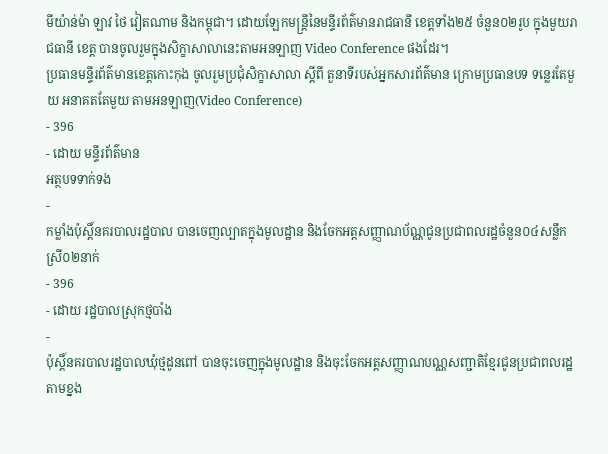មីយ៉ាន់ម៉ា ឡាវ ថៃ វៀតណាម និងកម្ពុជា។ ដោយឡែកមន្ត្រីនៃមន្ទីរព័ត៌មានរាជធានី ខេត្តទាំង២៥ ចំនួន០២រូប ក្នុងមួយរាជធានី ខេត្ត បានចូលរួមក្នុងសិក្ខាសាលានេះតាមអនឡាញ Video Conference ផងដែរ។
ប្រធានមន្ទីរព័ត៌មានខេត្តកោះកុង ចូលរួមប្រជុំសិក្ខាសាលា ស្តីពី តួនាទីរបស់អ្នកសារព័ត៌មាន ក្រោមប្រធានបទ ទន្លេរតែមួយ អនាគតតែមួយ តាមអនឡាញ(Video Conference)
- 396
- ដោយ មន្ទីរព័ត៌មាន
អត្ថបទទាក់ទង
-
កម្លាំងប៉ុស្តិ៍នគរបាលរដ្ឋបាល បានចេញល្បាតក្នុងមូលដ្ឋាន និងចែកអត្តសញ្ញាណប័ណ្ណជូនប្រជាពលរដ្ឋចំនួន០៤សន្លឹកស្រី០២នាក់
- 396
- ដោយ រដ្ឋបាលស្រុកថ្មបាំង
-
ប៉ុស្តិ៍នគរបាលរដ្ឋបាលឃុំថ្មដូនពៅ បានចុះចេញក្នុងមូលដ្ឋាន និងចុះចែកអត្តសញ្ញាណបណ្ណសញ្ជាតិខ្មែរជូនប្រជាពលរដ្ឋតាមខ្នង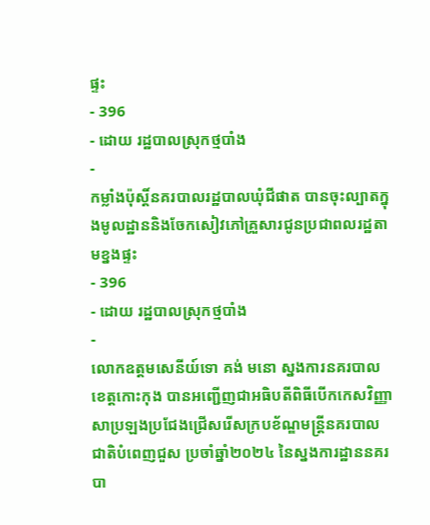ផ្ទះ
- 396
- ដោយ រដ្ឋបាលស្រុកថ្មបាំង
-
កម្លាំងប៉ុស្តិ៍នគរបាលរដ្ឋបាលឃុំជីផាត បានចុះល្បាតក្នុងមូលដ្ឋាននិងចែកសៀវភៅគ្រួសារជូនប្រជាពលរដ្ឋតាមខ្នងផ្ទះ
- 396
- ដោយ រដ្ឋបាលស្រុកថ្មបាំង
-
លោកឧត្តមសេនីយ៍ទោ គង់ មនោ ស្នងការនគរបាលខេត្តកោះកុង បានអញ្ជើញជាអធិបតីពិធីបើកកេសវិញ្ញាសាប្រឡងប្រជែងជ្រើសរើសក្របខ័ណ្ឌមន្ត្រីនគរបាលជាតិបំពេញជួស ប្រចាំឆ្នាំ២០២៤ នៃស្នងការដ្ឋាននគរបា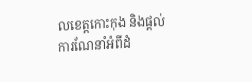លខេត្តកោះកុង និងផ្តល់ការណែនាំអំពីដំ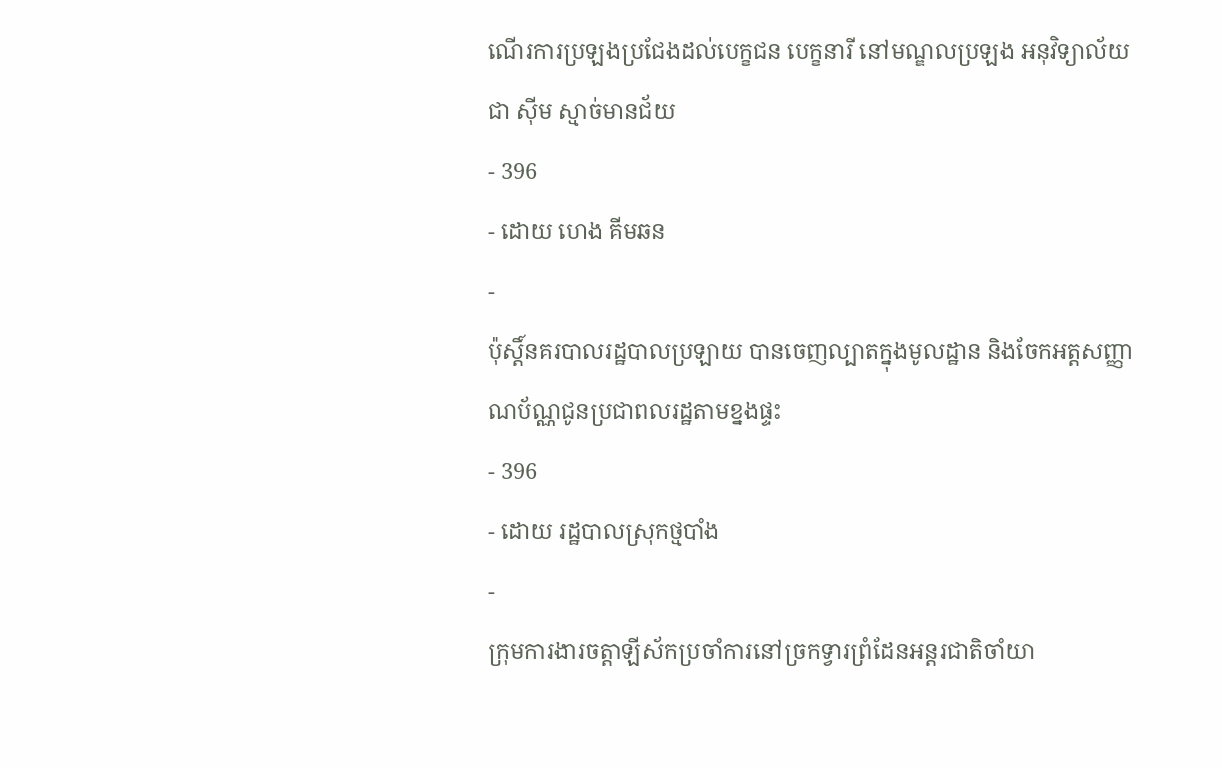ណើរការប្រឡងប្រជែងដល់បេក្ខជន បេក្ខនារី នៅមណ្ឌលប្រឡង អនុវិទ្យាល័យ ជា ស៊ីម ស្មាច់មានជ័យ
- 396
- ដោយ ហេង គីមឆន
-
ប៉ុស្តិ៍នគរបាលរដ្ឋបាលប្រឡាយ បានចេញល្បាតក្នុងមូលដ្ឋាន និងចែកអត្តសញ្ញាណប័ណ្ណជូនប្រជាពលរដ្ឋតាមខ្នងផ្ទះ
- 396
- ដោយ រដ្ឋបាលស្រុកថ្មបាំង
-
ក្រុមការងារចត្តាឡីស័កប្រចាំការនៅច្រកទ្វារព្រំដែនអន្ដរជាតិចាំយា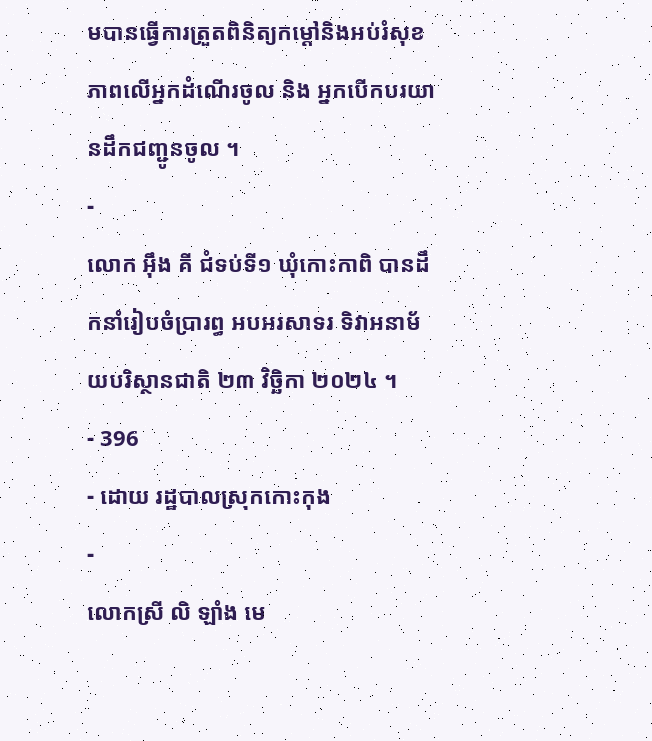មបានធ្វើការត្រួតពិនិត្យកម្ដៅនិងអប់រំសុខភាពលើអ្នកដំណើរចូល និង អ្នកបើកបរយានដឹកជញ្ជូនចូល ។
-
លោក អុឹង គី ជំទប់ទី១ ឃុំកោះកាពិ បានដឹកនាំរៀបចំប្រារព្ធ អបអរសាទរ ទិវាអនាម័យបរិស្ថានជាតិ ២៣ វិច្ឆិកា ២០២៤ ។
- 396
- ដោយ រដ្ឋបាលស្រុកកោះកុង
-
លោកស្រី លិ ឡាំង មេ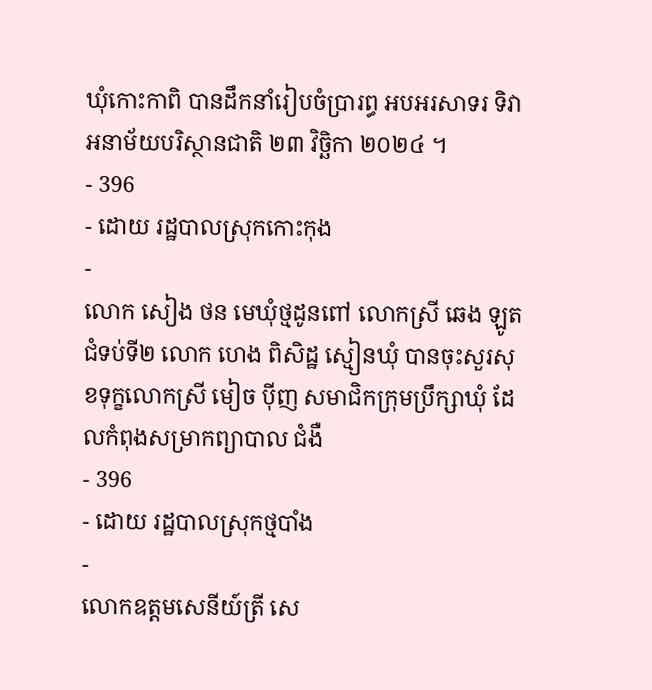ឃុំកោះកាពិ បានដឹកនាំរៀបចំប្រារព្ធ អបអរសាទរ ទិវាអនាម័យបរិស្ថានជាតិ ២៣ វិច្ឆិកា ២០២៤ ។
- 396
- ដោយ រដ្ឋបាលស្រុកកោះកុង
-
លោក សៀង ថន មេឃុំថ្មដូនពៅ លោកស្រី ឆេង ឡូត ជំទប់ទី២ លោក ហេង ពិសិដ្ឋ ស្មៀនឃុំ បានចុះសួរសុខទុក្ខលោកស្រី មៀច ប៉ីញ សមាជិកក្រុមប្រឹក្សាឃុំ ដែលកំពុងសម្រាកព្យាបាល ជំងឺ
- 396
- ដោយ រដ្ឋបាលស្រុកថ្មបាំង
-
លោកឧត្តមសេនីយ៍ត្រី សេ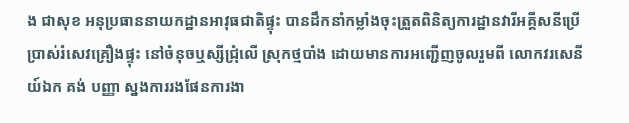ង ជាសុខ អនុប្រធាននាយកដ្ឋានអាវុធជាតិផ្ទុះ បានដឹកនាំកម្លាំងចុះត្រួតពិនិត្យការដ្ឋានវារីអគ្គីសនីប្រើប្រាស់រំសេវគ្រឿងផ្ទុះ នៅចំនុចឬស្សីជ្រុំលើ ស្រុកថ្មបាំង ដោយមានការអញ្ជេីញចូលរួមពី លោកវរសេនីយ៍ឯក គង់ បញ្ញា ស្នងការរងផែនការងា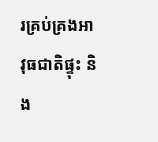រគ្រប់គ្រងអាវុធជាតិផ្ទុះ និង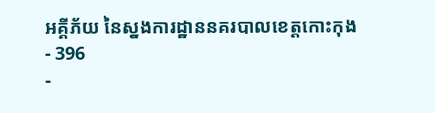អគ្គីភ័យ នៃស្នងការដ្ឋាននគរបាលខេត្តកោះកុង
- 396
-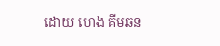ដោយ ហេង គីមឆន